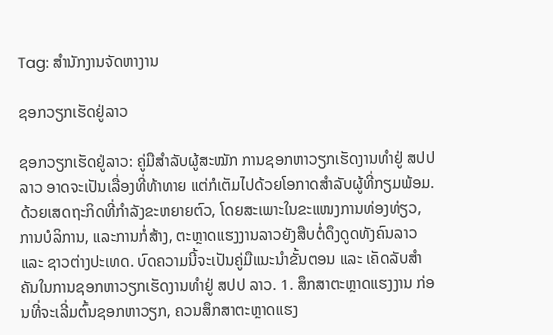Tag: ສຳນັກງານຈັດຫາງານ

ຊອກວຽກເຮັດຢູ່ລາວ

ຊອກວຽກເຮັດຢູ່ລາວ: ຄູ່ມືສຳລັບຜູ້ສະໝັກ ການຊອກຫາວຽກເຮັດງານທຳຢູ່ ສປປ ລາວ ອາດຈະເປັນເລື່ອງທີ່ທ້າທາຍ ແຕ່ກໍເຕັມໄປດ້ວຍໂອກາດສຳລັບຜູ້ທີ່ກຽມພ້ອມ. ດ້ວຍເສດຖະກິດທີ່ກຳລັງຂະຫຍາຍຕົວ, ໂດຍສະເພາະໃນຂະແໜງການທ່ອງທ່ຽວ, ການບໍລິການ, ແລະການກໍ່ສ້າງ, ຕະຫຼາດແຮງງານລາວຍັງສືບຕໍ່ດຶງດູດທັງຄົນລາວ ແລະ ຊາວຕ່າງປະເທດ. ບົດຄວາມນີ້ຈະເປັນຄູ່ມືແນະນຳຂັ້ນຕອນ ແລະ ເຄັດລັບສຳຄັນໃນການຊອກຫາວຽກເຮັດງານທຳຢູ່ ສປປ ລາວ. 1. ສຶກສາຕະຫຼາດແຮງງານ ກ່ອນທີ່ຈະເລີ່ມຕົ້ນຊອກຫາວຽກ, ຄວນສຶກສາຕະຫຼາດແຮງ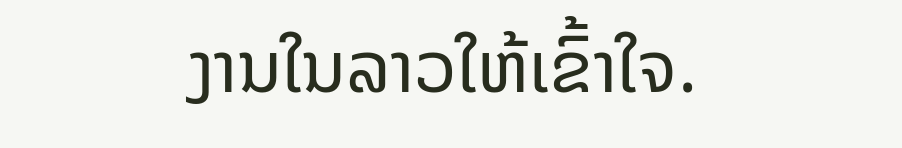ງານໃນລາວໃຫ້ເຂົ້າໃຈ.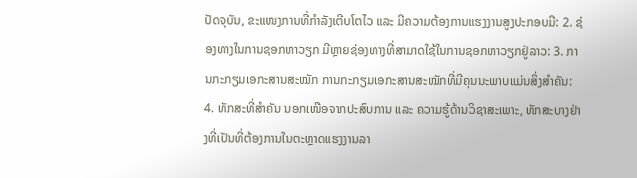ປັດຈຸບັນ, ຂະແໜງການທີ່ກຳລັງເຕີບໂຕໄວ ແລະ ມີຄວາມຕ້ອງການແຮງງານສູງປະກອບມີ: 2. ຊ່ອງທາງໃນການຊອກຫາວຽກ ມີຫຼາຍຊ່ອງທາງທີ່ສາມາດໃຊ້ໃນການຊອກຫາວຽກຢູ່ລາວ: 3. ການກະກຽມເອກະສານສະໝັກ ການກະກຽມເອກະສານສະໝັກທີ່ມີຄຸນນະພາບແມ່ນສິ່ງສໍາຄັນ: 4. ທັກສະທີ່ສໍາຄັນ ນອກເໜືອຈາກປະສົບການ ແລະ ຄວາມຮູ້ດ້ານວິຊາສະເພາະ, ທັກສະບາງຢ່າງທີ່ເປັນທີ່ຕ້ອງການໃນຕະຫຼາດແຮງງານລາ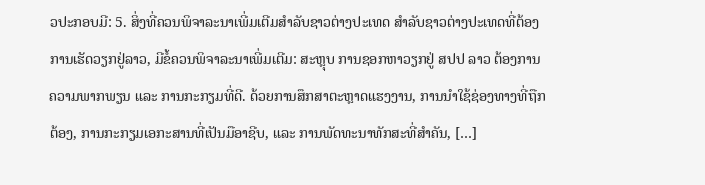ວປະກອບມີ: 5. ສິ່ງທີ່ຄວນພິຈາລະນາເພີ່ມເຕີມສຳລັບຊາວຕ່າງປະເທດ ສຳລັບຊາວຕ່າງປະເທດທີ່ຕ້ອງການເຮັດວຽກຢູ່ລາວ, ມີຂໍ້ຄວນພິຈາລະນາເພີ່ມເຕີມ: ສະຫຼຸບ ການຊອກຫາວຽກຢູ່ ສປປ ລາວ ຕ້ອງການຄວາມພາກພຽນ ແລະ ການກະກຽມທີ່ດີ. ດ້ວຍການສຶກສາຕະຫຼາດແຮງງານ, ການນໍາໃຊ້ຊ່ອງທາງທີ່ຖືກຕ້ອງ, ການກະກຽມເອກະສານທີ່ເປັນມືອາຊີບ, ແລະ ການພັດທະນາທັກສະທີ່ສໍາຄັນ, […]